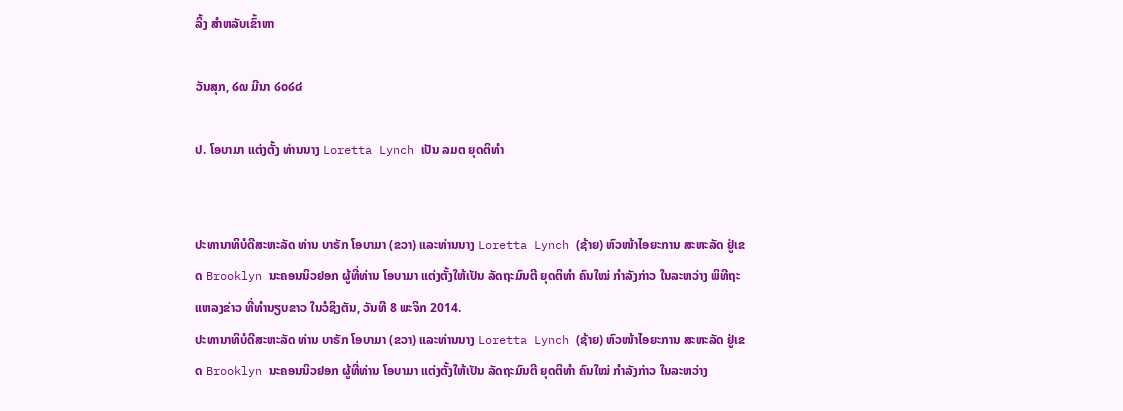ລິ້ງ ສຳຫລັບເຂົ້າຫາ

ວັນສຸກ, ໒໙ ມີນາ ໒໐໒໔

ປ. ໂອບາມາ ແຕ່ງຕັ້ງ ທ່ານນາງ Loretta Lynch ເປັນ ລມຕ ຍຸດຕິທຳ


ປະທານາທິບໍດີສະຫະລັດ ທ່ານ ບາຣັກ ໂອບາມາ (ຂວາ) ແລະທ່ານນາງ Loretta Lynch (ຊ້າຍ) ຫົວໜ້າໄອຍະການ ສະຫະລັດ ຢູ່ເຂດ Brooklyn ນະຄອນນິວຢອກ ຜູ້ທີ່ທ່ານ ໂອບາມາ ແຕ່ງຕັ້ງໃຫ້ເປັນ ລັດຖະມົນຕີ ຍຸດຕິທຳ ຄົນໃໝ່ ກຳລັງກ່າວ ໃນລະຫວ່າງ ພິທີຖະແຫລງຂ່າວ ທີ່ທຳນຽບຂາວ ໃນວໍຊິງຕັນ, ວັນທີ 8 ພະຈິກ 2014.
ປະທານາທິບໍດີສະຫະລັດ ທ່ານ ບາຣັກ ໂອບາມາ (ຂວາ) ແລະທ່ານນາງ Loretta Lynch (ຊ້າຍ) ຫົວໜ້າໄອຍະການ ສະຫະລັດ ຢູ່ເຂດ Brooklyn ນະຄອນນິວຢອກ ຜູ້ທີ່ທ່ານ ໂອບາມາ ແຕ່ງຕັ້ງໃຫ້ເປັນ ລັດຖະມົນຕີ ຍຸດຕິທຳ ຄົນໃໝ່ ກຳລັງກ່າວ ໃນລະຫວ່າງ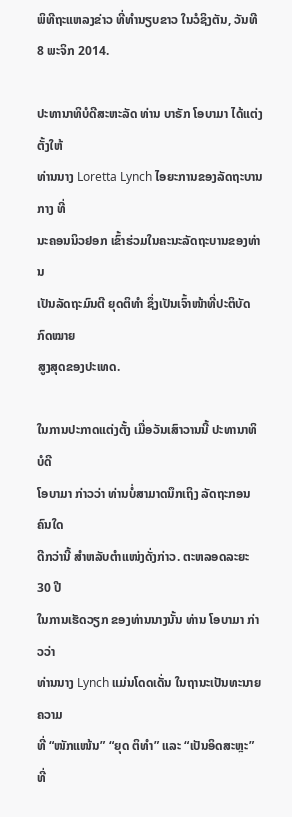ພິທີຖະແຫລງຂ່າວ ທີ່ທຳນຽບຂາວ ໃນວໍຊິງຕັນ, ວັນທີ 8 ພະຈິກ 2014.

ປະທານາທິບໍດີສະຫະລັດ ທ່ານ ບາຣັກ ໂອບາມາ ໄດ້ແຕ່ງຕັ້ງໃຫ້
ທ່ານນາງ Loretta Lynch ໄອຍະການຂອງລັດຖະບານກາງ ທີ່
ນະຄອນນິວຢອກ ເຂົ້າຮ່ວມໃນຄະນະລັດຖະບານຂອງທ່ານ
ເປັນລັດຖະມົນຕີ ຍຸດຕິທຳ ຊຶ່ງເປັນເຈົ້າໜ້າທີ່ປະຕິບັດກົດໝາຍ
ສູງສຸດຂອງປະເທດ.

ໃນການປະກາດແຕ່ງຕັ້ງ ເມື່ອວັນເສົາວານນີ້ ປະທານາທິບໍດີ
ໂອບາມາ ກ່າວວ່າ ທ່ານບໍ່ສາມາດນຶກເຖິງ ລັດຖະກອນຄົນໃດ
ດີກວ່ານີ້ ສຳຫລັບຕຳແໜ່ງດັ່ງກ່າວ. ຕະຫລອດລະຍະ 30 ປີ
ໃນການເຮັດວຽກ ຂອງທ່ານນາງນັ້ນ ທ່ານ ໂອບາມາ ກ່າວວ່າ
ທ່ານນາງ Lynch ແມ່ນໂດດເດັ່ນ ໃນຖານະເປັນທະນາຍຄວາມ
ທີ່ “ໜັກແໜ້ນ” “ຍຸດ ຕິທຳ” ແລະ “ເປັນອິດສະຫຼະ”  ທີ່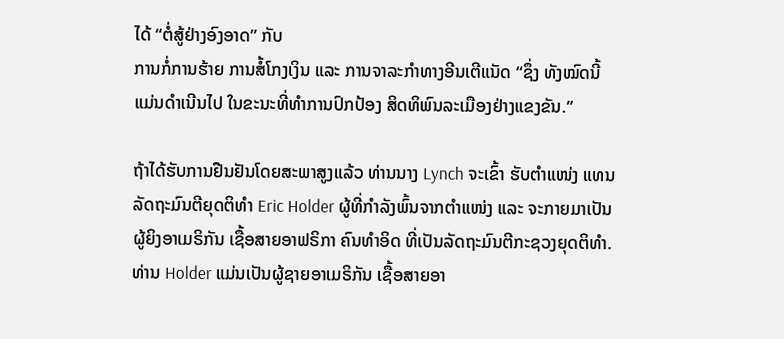ໄດ້ “ຕໍ່ສູ້ຢ່າງອົງອາດ” ກັບ
ການກໍ່ການຮ້າຍ ການສໍ້ໂກງເງິນ ແລະ ການຈາລະກຳທາງອີນເຕີແນັດ “ຊຶ່ງ ທັງໝົດນີ້
ແມ່ນດຳເນີນໄປ ໃນຂະນະທີ່ທຳການປົກປ້ອງ ສິດທິພົນລະເມືອງຢ່າງແຂງຂັນ.”

ຖ້າໄດ້ຮັບການຢືນຢັນໂດຍສະພາສູງແລ້ວ ທ່ານນາງ Lynch ຈະເຂົ້າ ຮັບຕຳແໜ່ງ ແທນ
ລັດຖະມົນຕີຍຸດຕິທຳ Eric Holder ຜູ້ທີ່ກຳລັງພົ້ນຈາກຕຳແໜ່ງ ແລະ ຈະກາຍມາເປັນ
ຜູ້ຍິງອາເມຣິກັນ ເຊື້ອສາຍອາຟຣິກາ ຄົນທຳອິດ ທີ່ເປັນລັດຖະມົນຕີກະຊວງຍຸດຕິທຳ.
ທ່ານ Holder ແມ່ນເປັນຜູ້ຊາຍອາເມຣິກັນ ເຊື້ອສາຍອາ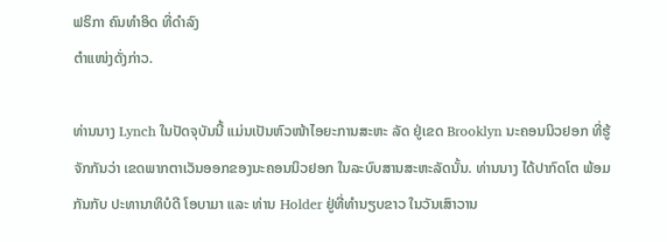ຟຣິກາ ຄົນທຳອິດ ທີ່ດຳລົງ
ຕຳແໜ່ງດັ່ງກ່າວ.

ທ່ານນາງ Lynch ໃນປັດຈຸບັນນີ້ ແມ່ນເປັນຫົວໜ້າໄອຍະການສະຫະ ລັດ ຢູ່ເຂດ Brooklyn ນະຄອນນິວຢອກ ທີ່ຮູ້ຈັກກັນວ່າ ເຂດພາກຕາເວັນອອກຂອງນະຄອນນິວຢອກ ໃນລະບົບສານສະຫະລັດນັ້ນ. ທ່ານນາງ ໄດ້ປາກົດໂຕ ພ້ອມກັນກັບ ປະທານາທິບໍດີ ໂອບາມາ ແລະ ທ່ານ Holder ຢູ່ທີ່ທຳນຽບຂາວ ໃນວັນເສົາວານ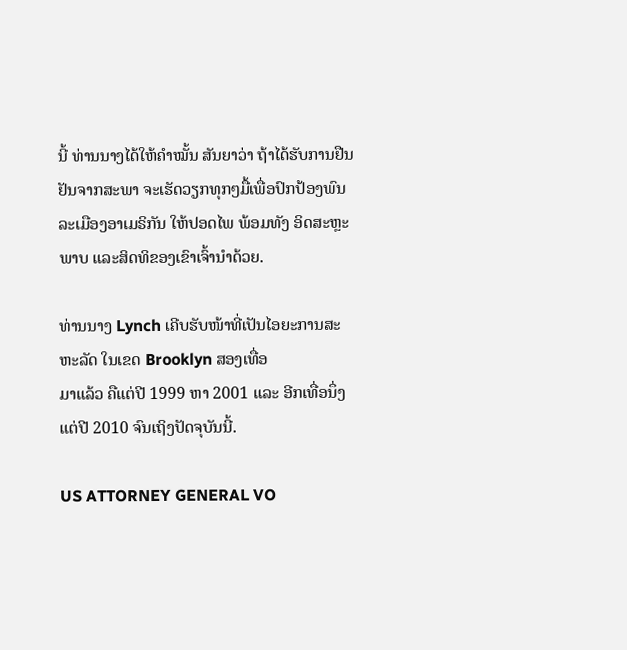ນີ້ ທ່ານນາງໄດ້ໃຫ້ຄຳໝັ້ນ ສັນຍາວ່າ ຖ້າໄດ້ຮັບການຢືນຢັນຈາກສະພາ ຈະເຮັດວຽກທຸກໆມື້ເພື່ອປົກປ້ອງພົນລະເມືອງອາເມຣິກັນ ໃຫ້ປອດໄພ ພ້ອມທັງ ອິດສະຫຼະພາບ ແລະສິດທິຂອງເຂົາເຈົ້ານຳດ້ວຍ.

ທ່ານນາງ Lynch ເຄີບຮັບໜ້າທີ່ເປັນໄອຍະການສະຫະລັດ ໃນເຂດ Brooklyn ສອງເທື່ອ
ມາແລ້ວ ຄືແຕ່ປີ 1999 ຫາ 2001 ແລະ ອີກເທື່ອນຶ່ງ ແຕ່ປີ 2010 ຈົນເຖິງປັດຈຸບັນນີ້.

US ATTORNEY GENERAL VO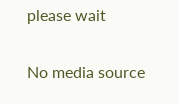please wait

No media source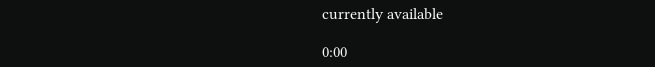currently available

0:00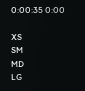0:00:35 0:00

XS
SM
MD
LG